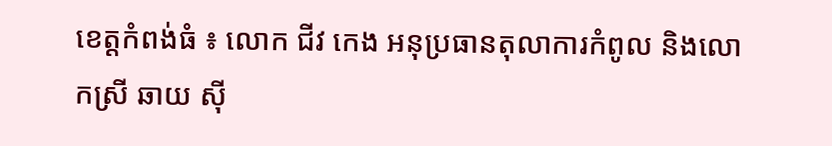ខេត្តកំពង់ធំ ៖ លោក ជីវ កេង អនុប្រធានតុលាការកំពូល និងលោកស្រី ឆាយ ស៊ី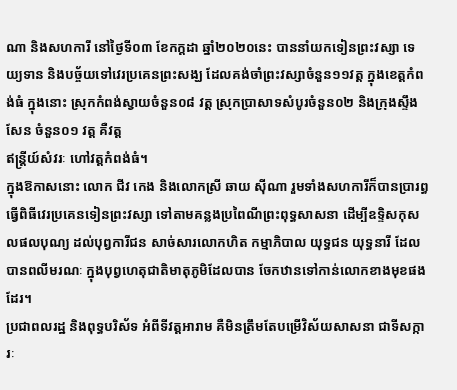ណា និងសហការី នៅថ្ងៃទី០៣ ខែកក្តដា ឆ្នាំ២០២០នេះ បាននាំយកទៀនព្រះវស្សា ទេយ្យទាន និងបច្ច័យទៅវេរប្រគេនព្រះសង្ឃ ដែលគង់ចាំព្រះវស្សាចំនួន១១វត្ត ក្នុងខេត្តកំពង់ធំ ក្នុងនោះ ស្រុកកំពង់ស្វាយចំនួន០៨ វត្ត ស្រុកប្រាសាទសំបូរចំនួន០២ និងក្រុងស្ទឹងសែន ចំនួន០១ វត្ត គឺវត្ត
ឥន្ត្រីយ៍សំវរៈ ហៅវត្តកំពង់ធំ។
ក្នុងឱកាសនោះ លោក ជីវ កេង និងលោកស្រី ឆាយ ស៊ីណា រួមទាំងសហការីក៏បានប្រារព្ធធ្វើពិធីវេរប្រគេនទៀនព្រះវស្សា ទៅតាមគន្លងប្រពៃណីព្រះពុទ្ធសាសនា ដើម្បីឧទ្ទិសកុសលផលបុណ្យ ដល់បុព្វការីជន សាច់សារលោកហិត កម្មាភិបាល យុទ្ធជន យុទ្ធនារី ដែលបានពលីមរណៈ ក្នុងបុព្វហេតុជាតិមាតុភូមិដែលបាន ចែកឋានទៅកាន់លោកខាងមុខផងដែរ។
ប្រជាពលរដ្ឋ និងពុទ្ធបរិស័ទ អំពីទីវត្តអារាម គឺមិនត្រឹមតែបម្រើវិស័យសាសនា ជាទីសក្ការៈ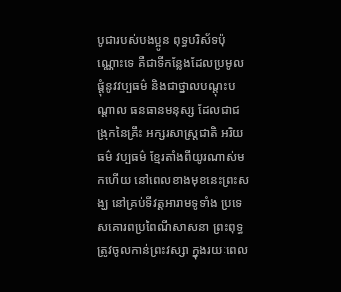បូជារបស់បងប្អូន ពុទ្ធបរិស័ទប៉ុណ្ណោះទេ គឺជាទីកន្លែងដែលប្រមូលផ្តុំនូវវប្បធម៌ និងជាថ្នាលបណ្តុះបណ្តាល ធនធានមនុស្ស ដែលជាជង្រុកនៃគ្រឹះ អក្សរសាស្ត្រជាតិ អរិយធម៌ វប្បធម៌ ខ្មែរតាំងពីយូរណាស់មកហើយ នៅពេលខាងមុខនេះព្រះសង្ឃ នៅគ្រប់ទីវត្តអារាមទូទាំង ប្រទេសគោរពប្រពៃណីសាសនា ព្រះពុទ្ធ ត្រូវចូលកាន់ព្រះវស្សា ក្នុងរយៈពេល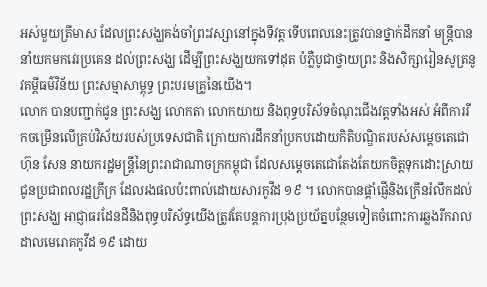អស់មួយត្រីមាស ដែលព្រះសង្ឃគង់ចាំព្រះវស្សានៅក្នុងទីវត្ត ទើបពេលនេះត្រូវបានថ្នាក់ដឹកនាំ មន្ត្រីបាននាំយកមកវេរប្រគេន ដល់ព្រះសង្ឃ ដើម្បីព្រះសង្ឃយកទៅដុត បំភ្លឺបូជាថ្វាយព្រះ និងសិក្សារៀនសូត្រនូវគម្ពីធម៌វិន័យ ព្រះសម្មាសាម្ពុទ្ធ ព្រះបរមគ្រូនៃយើង។
លោក បានបញ្ជាក់ជូន ព្រះសង្ឃ លោកតា លោកយាយ និងពុទ្ធបរិស័ទចំណុះជើងវត្តទាំងអស់ អំពីការរីកចម្រើនលើគ្រប់វិស័យរបស់ប្រទេសជាតិ ក្រោយការដឹកនាំប្រកបដោយកិតិបណ្ឌិតរបស់សម្តេចតេជោ ហ៊ុន សែន នាយករដ្ឋមន្ត្រីនៃព្រះរាជាណាចក្រកម្ពុជា ដែលសម្តេចតេជោតែងតែយកចិត្តទុកដោះស្រាយជូនប្រជាពលរដ្ឋក្រីក្រ ដែលរងផលប៉ះពាល់ដោយសារកូវីដ ១៩ ។ លោកបានផ្តាំផ្ញើនិងក្រើនរំលឹកដល់ព្រះសង្ឃ អាជ្ញាធរដែនដីនិងពុទ្ធបរិស័ទ្ធយើងត្រូវតែបន្តការប្រុងប្រយ័ត្នបន្ថែមទៀតចំពោះការឆ្លងរីករាលដាលមេរោគកូវីដ ១៩ ដោយ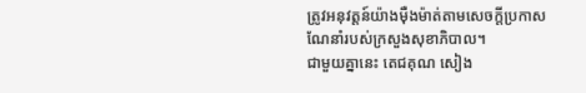ត្រូវអនុវត្តន៍យ៉ាងម៉ឺងម៉ាត់តាមសេចក្តីប្រកាសណែនាំរបស់ក្រសួងសុខាភិបាល។
ជាមួយគ្នានេះ តេជគុណ សៀង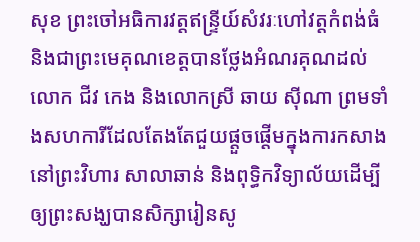សុខ ព្រះចៅអធិការវត្តឥន្ទ្រីយ៍សំវរៈហៅវត្តកំពង់ធំនិងជាព្រះមេគុណខេត្តបានថ្លែងអំណរគុណដល់លោក ជីវ កេង និងលោកស្រី ឆាយ ស៊ីណា ព្រមទាំងសហការីដែលតែងតែជួយផ្ដួចផ្ដើមក្នុងការកសាងនៅព្រះវិហារ សាលាឆាន់ និងពុទ្ធិកវិទ្យាល័យដើម្បីឲ្យព្រះសង្ឃបានសិក្សារៀនសូ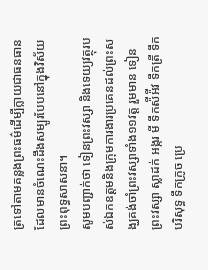ត្រទៅតាមគន្លងព្រះធម៌ដើម្បីក្លាយជាធនធានដែលមានចំណេះដឹងសម្បូរបែបនៅក្នុងវិស័យព្រះពុទ្ធសាសនា។
សូមបញ្ជាក់ថា ទៀនព្រះវស្សា និងទេយ្យវត្ថុរបស់ឯកឧត្តមនិងក្រុមការងារប្រគេនដល់ព្រះសង្ឃគង់ចាំព្រះវស្សាទាំង១១វត្ត រួមមាន ទៀនព្រះវស្សា ស្លាដក់ អង្ករ មី ទឹកស៉ីអ៉ីវ ទឹកត្រី ទឹកបរិសុទ្ធ ទឹកក្រូច ប្រេ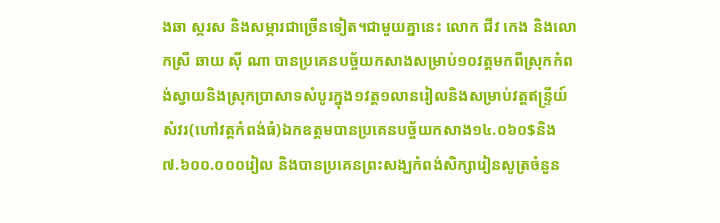ងឆា ស្ករស និងសម្ភារជាច្រើនទៀត។ជាមួយគ្នានេះ លោក ជីវ កេង និងលោកស្រី ឆាយ ស៊ី ណា បានប្រគេនបច្ច័យកសាងសម្រាប់១០វត្តមកពីស្រុកកំពង់ស្វាយនិងស្រុកប្រាសាទសំបូរក្នុង១វត្ត១លានរៀលនិងសម្រាប់វត្តឥន្ទ្រីយ៍សំវរ(ហៅវត្តកំពង់ធំ)ឯកឧត្តមបានប្រគេនបច្ច័យកសាង១៤.០៦០$និង ៧.៦០០.០០០រៀល និងបានប្រគេនព្រះសង្ឃកំពង់សិក្សារៀនសូត្រចំនួន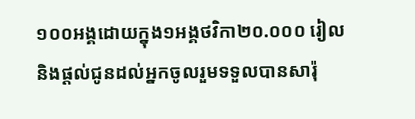១០០អង្គដោយក្នុង១អង្គថវិកា២០.០០០ រៀល និងផ្តល់ជូនដល់អ្នកចូលរួមទទួលបានសារ៉ុ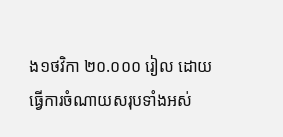ង១ថវិកា ២០.០០០ រៀល ដោយធ្វើការចំណាយសរុបទាំងអស់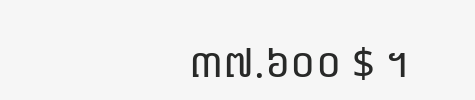៣៧.៦០០ $ ។